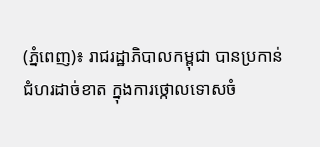(ភ្នំពេញ)៖ រាជរដ្ឋាភិបាលកម្ពុជា បានប្រកាន់ជំហរដាច់ខាត ក្នុងការថ្កោលទោសចំ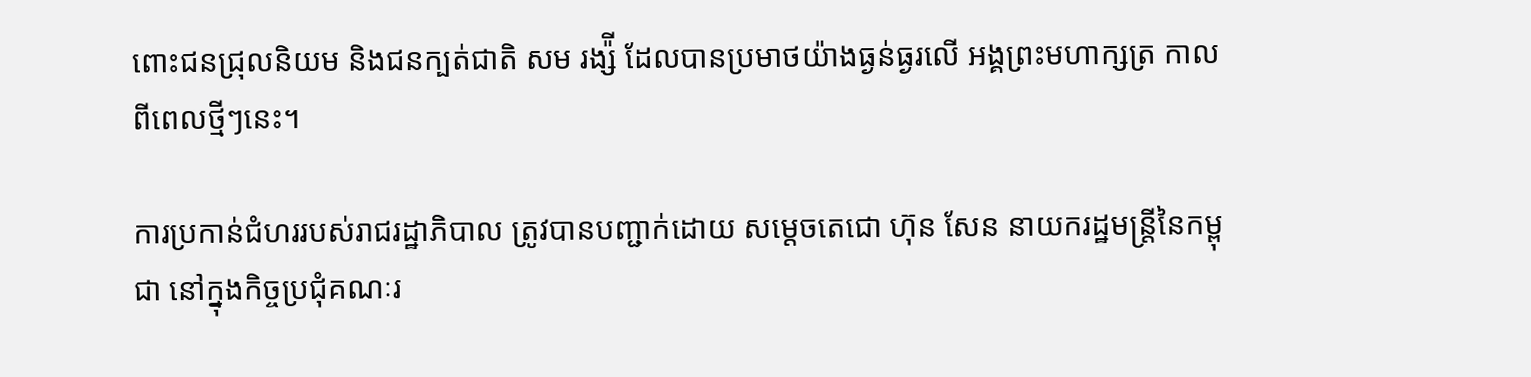ពោះជនជ្រុលនិយម និងជនក្បត់ជាតិ សម រង្ស៉ី ដែលបានប្រមាថយ៉ាងធ្ងន់ធ្ងរលើ អង្គព្រះមហាក្សត្រ កាលពីពេលថ្មីៗនេះ។

ការប្រកាន់ជំហររបស់រាជរដ្ឋាភិបាល ត្រូវបានបញ្ជាក់ដោយ សម្តេចតេជោ ហ៊ុន សែន នាយករដ្ឋមន្ត្រីនៃកម្ពុជា នៅក្នុងកិច្ចប្រជុំគណៈរ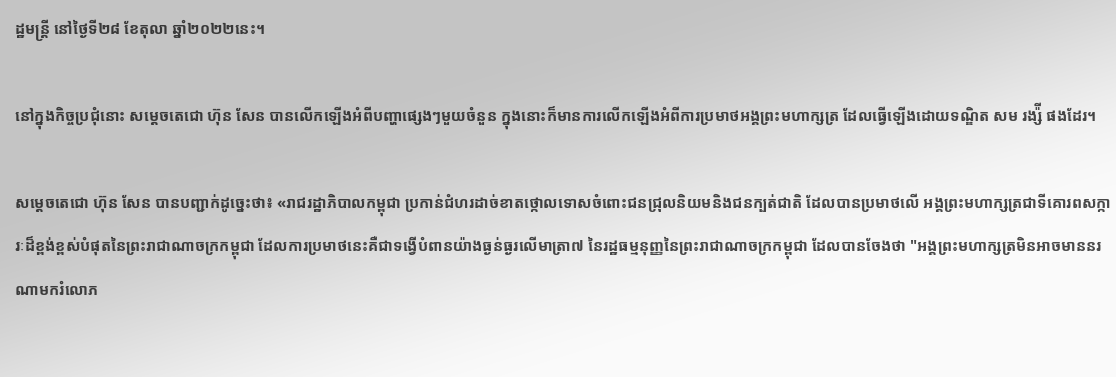ដ្ឋមន្ត្រី នៅថ្ងៃទី២៨ ខែតុលា ឆ្នាំ២០២២នេះ។

នៅក្នុងកិច្ចប្រជុំនោះ សម្តេចតេជោ ហ៊ុន សែន បានលើកឡើងអំពីបញ្ហាផ្សេងៗមួយចំនួន ក្នុងនោះក៏មានការលើកឡើងអំពីការប្រមាថអង្គព្រះមហាក្សត្រ ដែលធ្វើឡើងដោយទណ្ឌិត សម រង្ស៉ី ផងដែរ។

សម្តេចតេជោ ហ៊ុន សែន បានបញ្ជាក់ដូច្នេះថា៖ «រាជរដ្ឋាភិបាលកម្ពុជា ប្រកាន់ជំហរដាច់ខាតថ្កោលទោសចំពោះជនជ្រុលនិយមនិងជនក្បត់ជាតិ ដែលបានប្រមាថលើ អង្គព្រះមហាក្សត្រជាទីគោរពសក្ការៈដ៏ខ្ពង់ខ្ពស់បំផុតនៃព្រះរាជាណាចក្រកម្ពុជា ដែលការប្រមាថនេះគឺជាទង្វើបំពានយ៉ាងធ្ងន់ធ្ងរលើមាត្រា៧ នៃរដ្ឋធម្មនុញ្ញនៃព្រះរាជាណាចក្រកម្ពុជា ដែលបានចែងថា "អង្គព្រះមហាក្សត្រមិនអាចមាននរណាមករំលោភ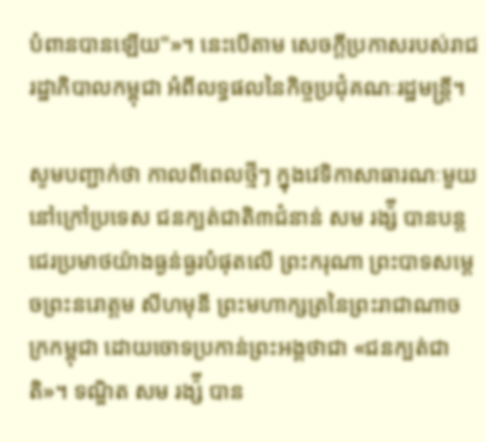បំពានបានឡើយ"»។ នេះបើតាម សេចក្តីប្រកាសរបស់រាជរដ្ឋាភិបាលកម្ពុជា អំពីលទ្ធផលនៃកិច្ចប្រជុំគណៈរដ្ឋមន្ត្រី។

សូមបញ្ជាក់ថា កាលពីពេលថ្មីៗ ក្នុងវេទិកាសាធារណៈមួយនៅក្រៅប្រទេស ជនក្បត់ជាតិ៣ជំនាន់ សម រង្ស៉ី បានបន្តជេរប្រមាថយ៉ាងធ្ងន់ធ្ងរបំផុតលើ ព្រះករុណា ព្រះបាទសម្តេចព្រះនរោត្តម សីហមុនី ព្រះមហាក្សត្រនៃព្រះរាជាណាចក្រកម្ពុជា ដោយចោទប្រកាន់ព្រះអង្គថាជា «ជនក្បត់ជាតិ»។ ទណ្ឌិត សម រង្ស៉ី បាន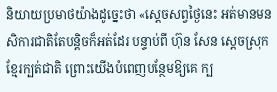និយាយប្រមាថយ៉ាងដូច្នេះថា «ស្តេចសព្វថ្ងៃនេះ អត់មានមនសិការជាតិតែបន្តិចក៏អត់ដែរ បន្ទាប់ពី ហ៊ុន សែន ស្តេចស្រុកខ្មែរក្បត់ជាតិ ព្រោះយើងបំពេញបន្ថែមឱ្យគេ ក្ប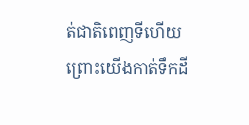ត់ជាតិពេញទីហើយ ព្រោះយើងកាត់ទឹកដី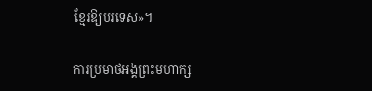ខ្មែរឱ្យបរទេស»។

ការប្រមាថអង្គព្រះមហាក្ស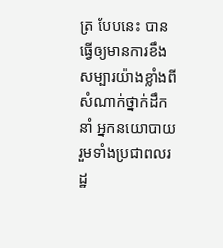ត្រ បែបនេះ បានធ្វើឲ្យមានការខឹងសម្បារយ៉ាងខ្លាំងពីសំណាក់ថ្នាក់ដឹកនាំ អ្នកនយោបាយ រួមទាំងប្រជាពលរដ្ឋ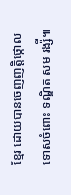ខ្មែរ ដោយបានចេញញត្តិថ្កោលទោសចំពោះ ទណ្ឌិត សម រង្ស៉ី៕